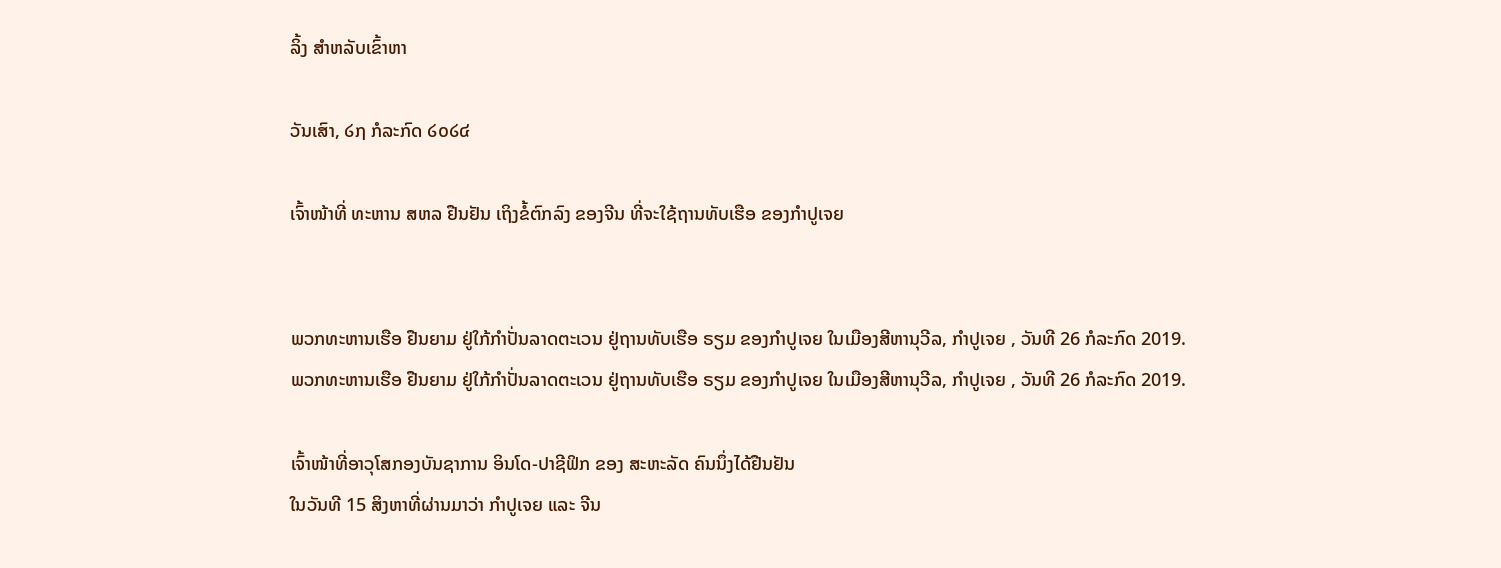ລິ້ງ ສຳຫລັບເຂົ້າຫາ

ວັນເສົາ, ໒໗ ກໍລະກົດ ໒໐໒໔

ເຈົ້າໜ້າທີ່ ທະຫານ ສຫລ ຢືນຢັນ ເຖິງຂໍ້ຕົກລົງ ຂອງຈີນ ທີ່ຈະໃຊ້ຖານທັບເຮືອ ຂອງກຳປູເຈຍ


ພວກທະຫານເຮືອ ຢືນຍາມ ຢູ່ໃກ້ກຳປັ່ນລາດຕະເວນ ຢູ່ຖານທັບເຮືອ ຣຽມ ຂອງກຳປູເຈຍ ໃນເມືອງສີຫານຸວີລ, ກຳປູເຈຍ , ວັນທີ 26 ກໍລະກົດ 2019.
ພວກທະຫານເຮືອ ຢືນຍາມ ຢູ່ໃກ້ກຳປັ່ນລາດຕະເວນ ຢູ່ຖານທັບເຮືອ ຣຽມ ຂອງກຳປູເຈຍ ໃນເມືອງສີຫານຸວີລ, ກຳປູເຈຍ , ວັນທີ 26 ກໍລະກົດ 2019.

ເຈົ້າໜ້າທີ່ອາວຸໂສກອງບັນຊາການ ອິນໂດ-ປາຊີຟິກ ຂອງ ສະຫະລັດ ຄົນນຶ່ງໄດ້ຢືນຢັນ
ໃນວັນທີ 15 ສິງຫາທີ່ຜ່ານມາວ່າ ກຳປູເຈຍ ແລະ ຈີນ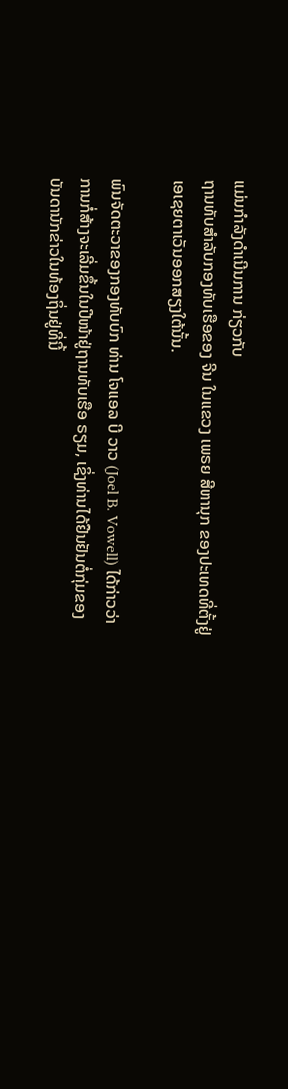ແມ່ນກຳລັງດຳເນີນການ ກ່ຽວກັບ
ຖານທັບສຳລັບກອງທັບເຮືອຂອງ ຈີນ ໃນແຂວງ ເພຣຍ ສີຫານຸກ ຂອງປະເທດທີ່ຕັ້ງຢູ່
ເອເຊຍຕາເວັນອອກສຽງໃຕ້ນັ້ນ.

ພົນຈັດຕະວາຂອງກອງທັບບົກ ທ່ານ ໂຈແອລ ບີ ວາວ (Joel B. Vowell) ໄດ້ກ່າວວ່າ
ການກໍ່ສ້າງຈະເລີ່ມຂຶ້ນໃນປີໜ້າຢູ່ຖານທັບເຮືອ ຣຽມ, ເຊິ່ງທ່ານໄດ້ຢືນຢັນຕໍ່ກຸ່ມຂອງ
ບັນດານັກຂ່າວໃນທ້ອງຖິ່ນຢູ່ທີ່ນີ້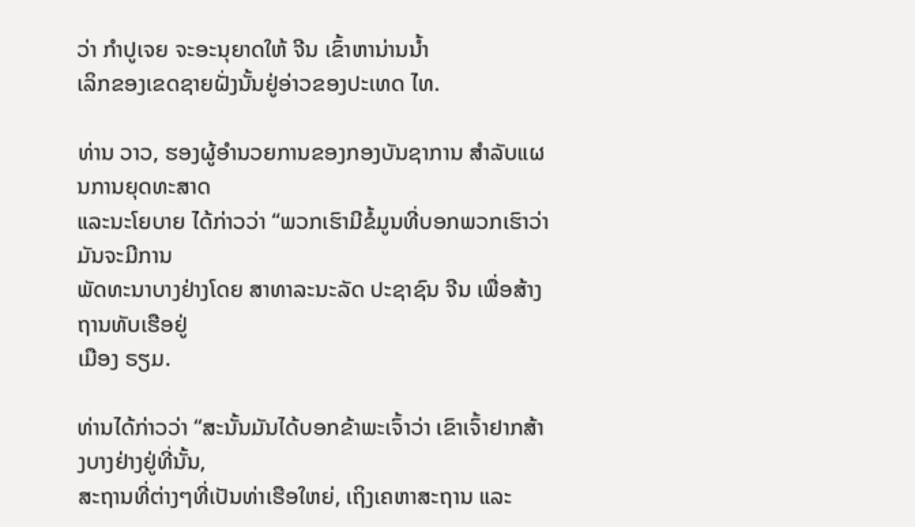ວ່າ ກຳປູເຈຍ ຈະອະນຸຍາດໃຫ້ ຈີນ ເຂົ້າຫານ່ານນ້ຳ
ເລິກຂອງເຂດຊາຍຝັ່ງນັ້ນຢູ່ອ່າວຂອງປະເທດ ໄທ.

ທ່ານ ວາວ, ຮອງຜູ້ອຳນວຍການຂອງກອງບັນຊາການ ສຳລັບແຜນການຍຸດທະສາດ
ແລະນະໂຍບາຍ ໄດ້ກ່າວວ່າ “ພວກເຮົາມີຂໍ້ມູນທີ່ບອກພວກເຮົາວ່າ ມັນຈະມີການ
ພັດທະນາບາງຢ່າງໂດຍ ສາທາລະນະລັດ ປະຊາຊົນ ຈີນ ເພື່ອສ້າງຖານທັບເຮືອຢູ່
ເມືອງ ຣຽມ.

ທ່ານໄດ້ກ່າວວ່າ “ສະນັ້ນມັນໄດ້ບອກຂ້າພະເຈົ້າວ່າ ເຂົາເຈົ້າຢາກສ້າງບາງຢ່າງຢູ່ທີ່ນັ້ນ,
ສະຖານທີ່ຕ່າງໆທີ່ເປັນທ່າເຮືອໃຫຍ່, ເຖິງເຄຫາສະຖານ ແລະ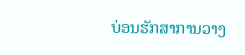ບ່ອນຮັກສາການວາງ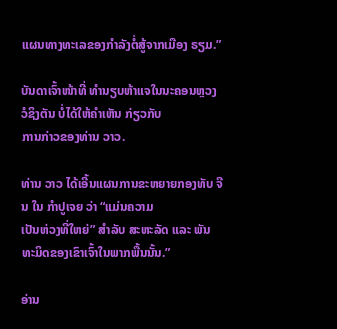ແຜນທາງທະເລຂອງກຳລັງຕໍ່ສູ້ຈາກເມືອງ ຣຽມ.”

ບັນດາເຈົ້າໜ້າທີ່ ທຳນຽບຫ້າແຈໃນນະຄອນຫຼວງ ວໍຊິງຕັນ ບໍ່ໄດ້ໃຫ້ຄຳເຫັນ ກ່ຽວກັບ
ການກ່າວຂອງທ່ານ ວາວ.

ທ່ານ ວາວ ໄດ້ເອີ້ນແຜນການຂະຫຍາຍກອງທັບ ຈີນ ໃນ ກຳປູເຈຍ ວ່າ “ແມ່ນຄວາມ
ເປັນຫ່ວງທີ່ໃຫຍ່” ສຳລັບ ສະຫະລັດ ແລະ ພັນທະມິດຂອງເຂົາເຈົ້າໃນພາກພື້ນນັ້ນ.”

ອ່ານ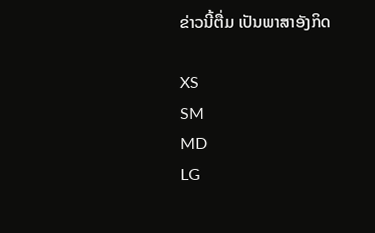ຂ່າວນີ້ຕື່ມ ເປັນພາສາອັງກິດ

XS
SM
MD
LG